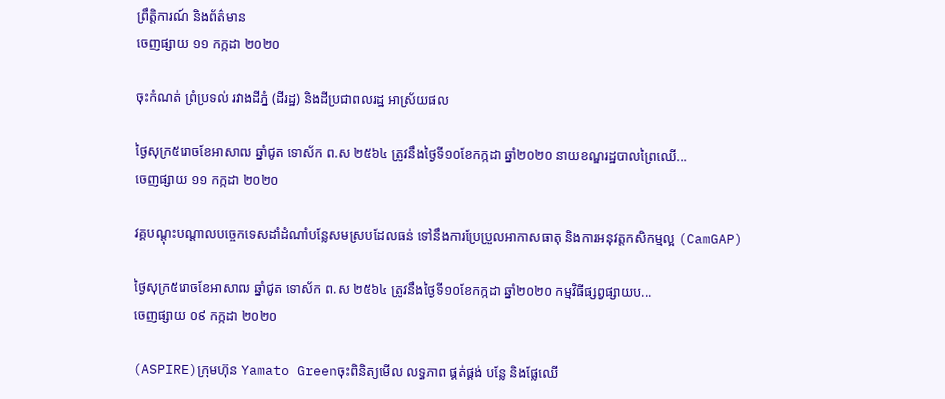ព្រឹត្តិការណ៍ និងព័ត៌មាន
ចេញផ្សាយ ១១ កក្កដា ២០២០

ចុះកំណត់ ព្រំប្រទល់ រវាងដីភ្នំ (ដីរដ្ឋ) និងដីប្រជាពលរដ្ឋ អាស្រ័យផល

ថ្ងៃសុក្រ៥រោចខែអាសាឍ ឆ្នាំជូត ទោស័ក ព.ស ២៥៦៤ ត្រូវនឹងថ្ងៃទី១០ខែកក្កដា ឆ្នាំ២០២០ នាយខណ្ឌរដ្ឋបាលព្រៃឈើ...
ចេញផ្សាយ ១១ កក្កដា ២០២០

វគ្គបណ្ដុះបណ្ដាលបច្ចេកទេសដាំដំណាំបន្លែសមស្របដែលធន់ ទៅនឹងការប្រែប្រួលអាកាសធាតុ និងការអនុវត្តកសិកម្មល្អ (CamGAP)

ថ្ងៃសុក្រ៥រោចខែអាសាឍ ឆ្នាំជូត ទោស័ក ព.ស ២៥៦៤ ត្រូវនឹងថ្ងៃទី១០ខែកក្កដា ឆ្នាំ២០២០ កម្មវិធីផ្សព្វផ្សាយប...
ចេញផ្សាយ ០៩ កក្កដា ២០២០

(ASPIRE)ក្រុមហ៊ុន Yamato Greenចុះពិនិត្យមើល លទ្ធភាព ផ្គត់ផ្គង់ បន្លែ និងផ្លែឈើ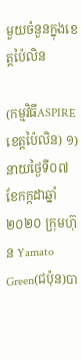មួយចំនួនក្នុងខេត្តប៉ៃលិន

(កម្មវិធីASPIREខេត្តប៉ៃលិន) ១)នាយថ្ងៃទី០៧ខែកក្កដាឆ្នាំ២០២០ ក្រុមហ៊ុន Yamato Green(ជប៉ុន)បា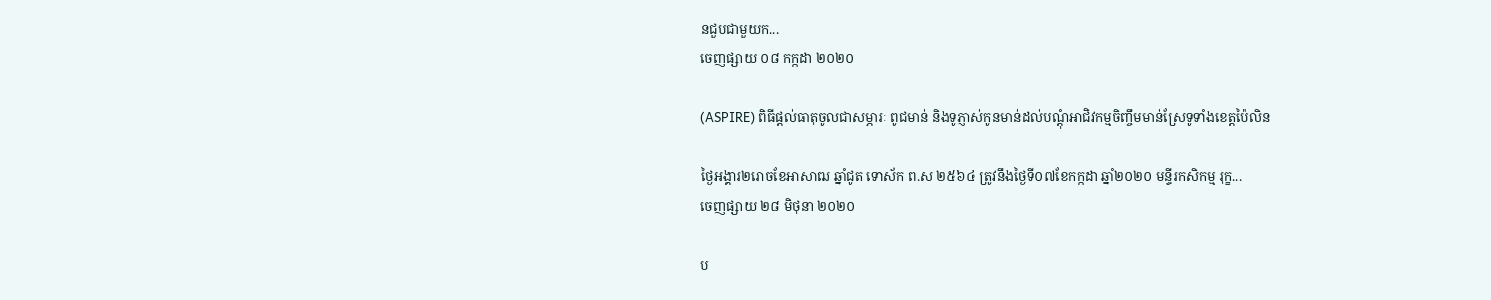នជួបជាមួយក...
ចេញផ្សាយ ០៨ កក្កដា ២០២០

(ASPIRE) ពិធីផ្តល់ធាតុចូលជាសម្ភារៈ ពូជមាន់ និងទូភ្ញាស់កូនមាន់ដល់បណ្តុំអាជិវកម្មចិញ្ចឹមមាន់ស្រែទូទាំងខេត្តប៉ៃលិន

ថ្ងៃអង្គារ២រោចខែអាសាឍ ឆ្នាំជូត ទោស័ក ព.ស ២៥៦៤ ត្រូវនឹងថ្ងៃទី០៧ខែកក្កដា ឆ្នាំ២០២០ មន្ទីរកសិកម្ម រុក្ខ...
ចេញផ្សាយ ២៨ មិថុនា ២០២០

ប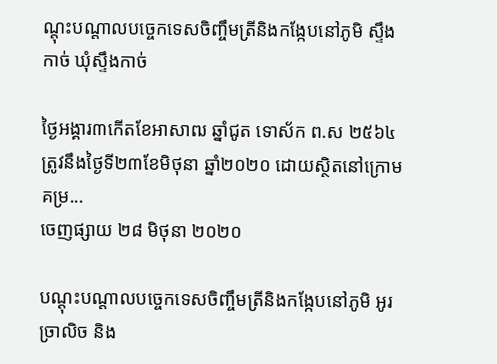ណ្តុះបណ្តាលបច្ចេកទេសចិញ្ចឹមត្រីនិងកង្កែបនៅភូមិ ស្ទឹងកាច់ ឃុំស្ទឹងកាច់

ថ្ងៃអង្គារ៣កើតខែអាសាឍ ឆ្នាំជូត ទោស័ក ព.ស ២៥៦៤ ត្រូវនឹងថ្ងៃទី២៣ខែមិថុនា ឆ្នាំ២០២០ ដោយស្ថិតនៅក្រោមគម្រ...
ចេញផ្សាយ ២៨ មិថុនា ២០២០

បណ្តុះបណ្តាលបច្ចេកទេសចិញ្ចឹមត្រីនិងកង្កែបនៅភូមិ អូរច្រាលិច និង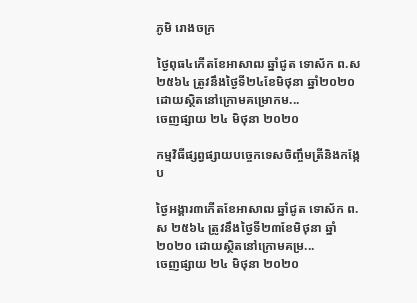ភូមិ រោងចក្រ

ថ្ងៃពុធ៤កើតខែអាសាឍ ឆ្នាំជូត ទោស័ក ព.ស ២៥៦៤ ត្រូវនឹងថ្ងៃទី២៤ខែមិថុនា ឆ្នាំ២០២០ ដោយស្ថិតនៅក្រោមគម្រោកម...
ចេញផ្សាយ ២៤ មិថុនា ២០២០

កម្មវិធីផ្សព្វផ្សាយបច្ចេកទេសចិញ្ចឹមត្រីនិងកង្កែប

ថ្ងៃអង្គារ៣កើតខែអាសាឍ ឆ្នាំជូត ទោស័ក ព.ស ២៥៦៤ ត្រូវនឹងថ្ងៃទី២៣ខែមិថុនា ឆ្នាំ២០២០ ដោយស្ថិតនៅក្រោមគម្រ...
ចេញផ្សាយ ២៤ មិថុនា ២០២០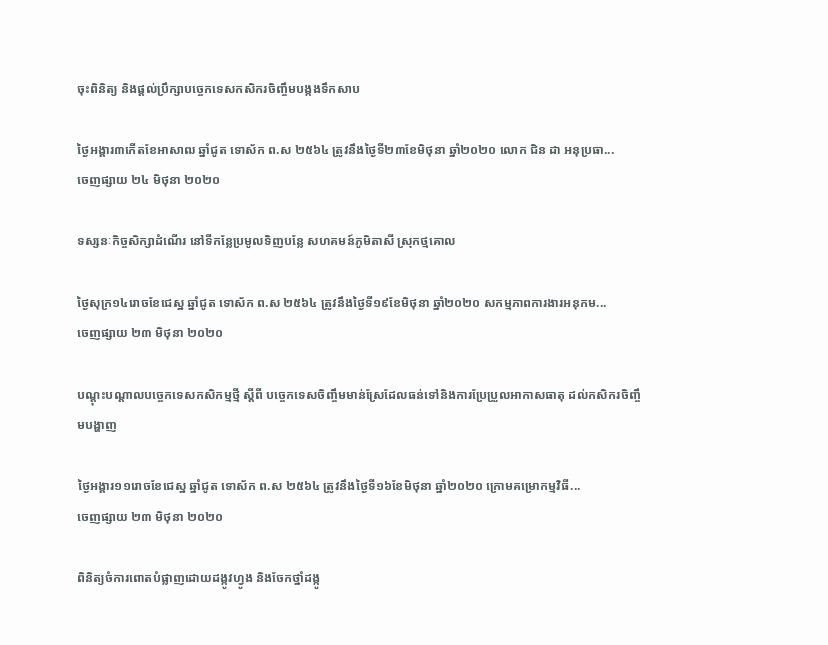ចុះពិនិត្យ និងផ្តល់ប្រឹក្សាបច្ចេកទេសកសិករចិញ្ចឹមបង្កងទឹកសាប

ថ្ងៃអង្គារ៣កើតខែអាសាឍ ឆ្នាំជូត ទោស័ក ព.ស ២៥៦៤ ត្រូវនឹងថ្ងៃទី២៣ខែមិថុនា ឆ្នាំ២០២០ លោក ជិន ដា អនុប្រធា...
ចេញផ្សាយ ២៤ មិថុនា ២០២០

ទស្សនៈកិច្ចសិក្សាដំណើរ នៅទីកន្លែប្រមូលទិញបន្លែ សហគមន៍ភូមិតាសី ស្រុកថ្មគោល

ថ្ងៃសុក្រ១៤រោចខែជេស្ឋ ឆ្នាំជូត ទោស័ក ព.ស ២៥៦៤ ត្រូវនឹងថ្ងៃទី១៩ខែមិថុនា ឆ្នាំ២០២០ សកម្មភាពការងារអនុកម...
ចេញផ្សាយ ២៣ មិថុនា ២០២០

បណ្តុះបណ្តាលបច្ចេកទេសកសិកម្មថ្មី ស្តីពី បច្ចេកទេសចិញ្ចឹមមាន់ស្រែដែលធន់ទៅនិងការប្រែប្រួលអាកាសធាតុ ដល់កសិករចិញ្ចឹមបង្ហាញ

ថ្ងៃអង្គារ១១រោចខែជេស្ឋ ឆ្នាំជូត ទោស័ក ព.ស ២៥៦៤ ត្រូវនឹងថ្ងៃទី១៦ខែមិថុនា ឆ្នាំ២០២០ ក្រោមគម្រោកម្មវិធី...
ចេញផ្សាយ ២៣ មិថុនា ២០២០

ពិនិត្យចំការពោតបំផ្លាញដោយដង្កូវហ្វូង និងចែកថ្នាំដង្កូ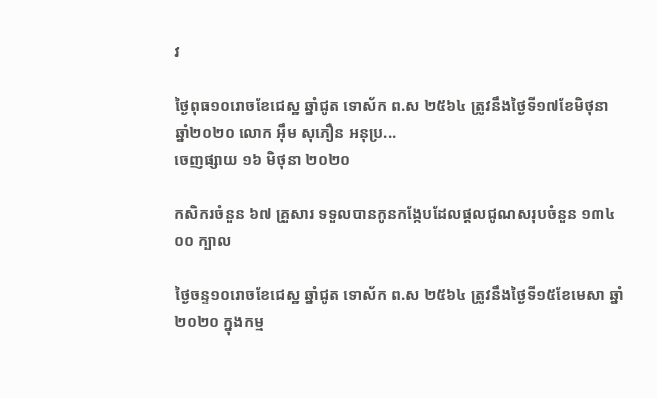វ

ថ្ងៃពុធ១០រោចខែជេស្ឋ ឆ្នាំជូត ទោស័ក ព.ស ២៥៦៤ ត្រូវនឹងថ្ងៃទី១៧ខែមិថុនា ឆ្នាំ២០២០ លោក អ៊ឹម សុភឿន អនុប្រ...
ចេញផ្សាយ ១៦ មិថុនា ២០២០

កសិករចំនួន ៦៧ គ្រួសារ ទទួលបានកូនកង្កែបដែលផ្ដលជូណសរុបចំនួន ១៣៤ ០០ ក្បាល

ថ្ងៃចន្ទ១០រោចខែជេស្ឋ ឆ្នាំជូត ទោស័ក ព.ស ២៥៦៤ ត្រូវនឹងថ្ងៃទី១៥ខែមេសា ឆ្នាំ២០២០ ក្នុងកម្ម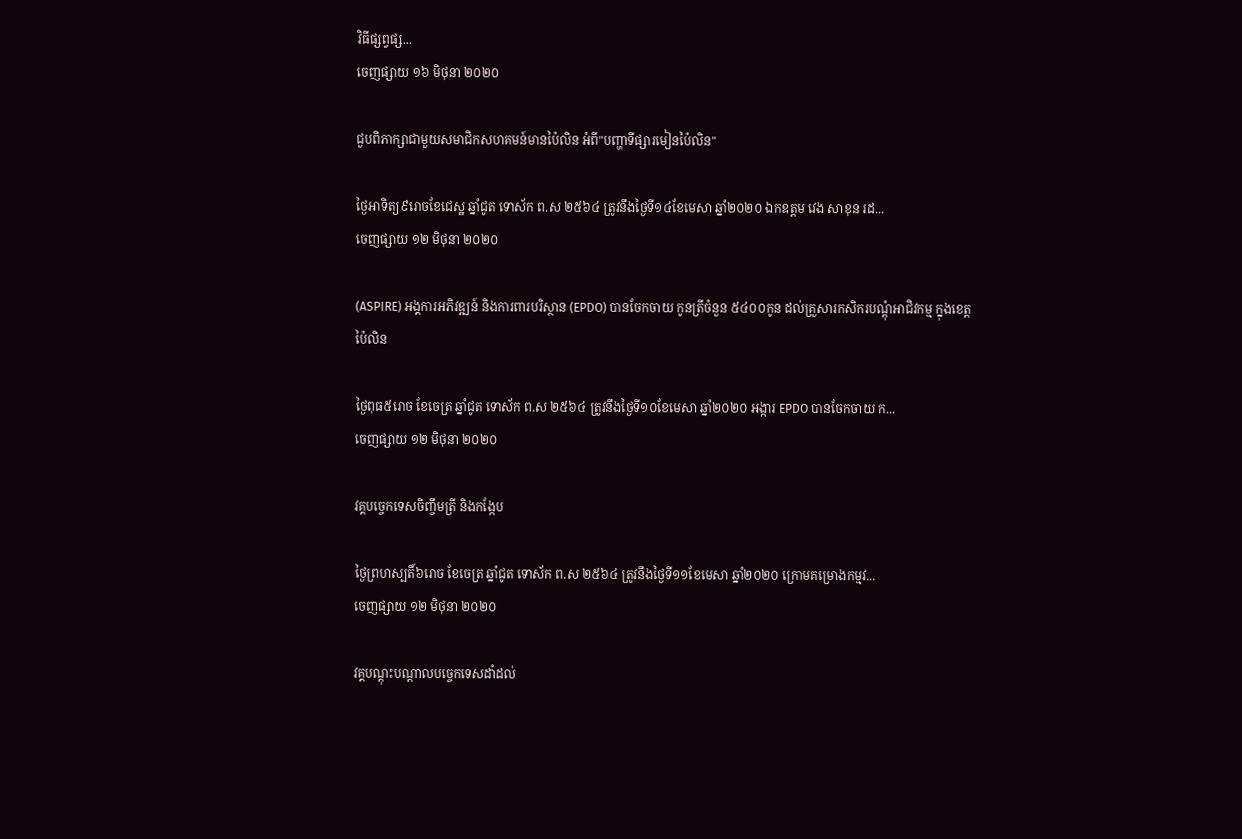វិធីផ្សព្វផ្ស...
ចេញផ្សាយ ១៦ មិថុនា ២០២០

ជួបពិភាក្សាជាមួយសមាជិកសហគមន៍មានប៉ៃលិន អំពី"បញ្ហាទីផ្សារមៀនប៉ៃលិន"

ថ្ងៃអាទិត្យ៩រោចខែជេស្ឋ ឆ្នាំជូត ទោស័ក ព.ស ២៥៦៤ ត្រូវនឹងថ្ងៃទី១៤ខែមេសា ឆ្នាំ២០២០ ឯកឧត្តម វេង សាខុន រដ...
ចេញផ្សាយ ១២ មិថុនា ២០២០

(ASPIRE) អង្គការអភិវឌ្ឍន៍ និងការពារបរិស្ថាន (EPDO) បានចែកចាយ កូនត្រីចំនួន ៥៤០០កូន ដល់គ្រួសារកសិករបណ្តុំអាជិវកម្ម ក្នុងខេត្តប៉ៃលិន

ថ្ងៃពុធ៥រោច ខែចេត្រ ឆ្នាំជូត ទោស័ក ព.ស ២៥៦៤ ត្រូវនឹងថ្ងៃទី១០ខែមេសា ឆ្នាំ២០២០ អង្ការ EPDO បានចែកចាយ ក...
ចេញផ្សាយ ១២ មិថុនា ២០២០

វគ្គបច្ចេកទេសចិញ្ចឹមត្រី និងកង្កែប

ថ្ងៃព្រហស្បតិ៍៦រោច ខែចេត្រ ឆ្នាំជូត ទោស័ក ព.ស ២៥៦៤ ត្រូវនឹងថ្ងៃទី១១ខែមេសា ឆ្នាំ២០២០ ក្រោមគម្រោងកម្មវ...
ចេញផ្សាយ ១២ មិថុនា ២០២០

វគ្គបណ្ដុះបណ្ដាលបច្ចេកទេសដាំដល់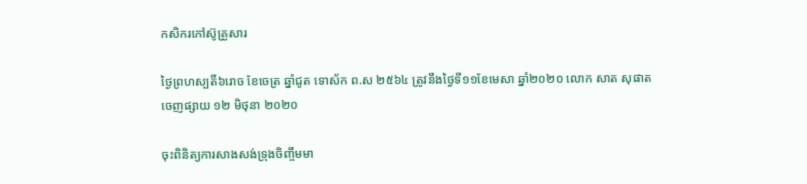កសិករកៅស៊ូគ្រួសារ

ថ្ងៃព្រហស្បតិ៍៦រោច ខែចេត្រ ឆ្នាំជូត ទោស័ក ព.ស ២៥៦៤ ត្រូវនឹងថ្ងៃទី១១ខែមេសា ឆ្នាំ២០២០ លោក សាត សុផាត
ចេញផ្សាយ ១២ មិថុនា ២០២០

ចុះពិនិត្យការសាងសង់ទ្រុងចិញ្ចឹមមា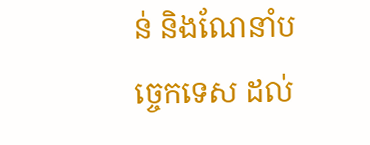ន់ និងណែនាំបច្ចេកទេស ដល់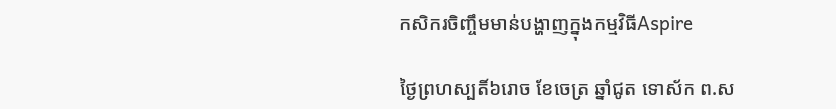កសិករចិញ្ចឹមមាន់បង្ហាញក្នុងកម្មវិធីAspire

ថ្ងៃព្រហស្បតិ៍៦រោច ខែចេត្រ ឆ្នាំជូត ទោស័ក ព.ស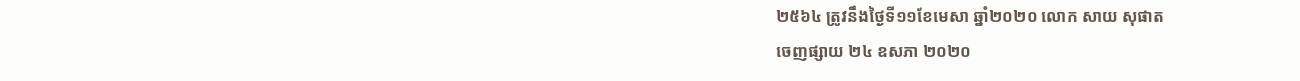២៥៦៤ ត្រូវនឹងថ្ងៃទី១១ខែមេសា ឆ្នាំ២០២០ លោក សាយ សុផាត
ចេញផ្សាយ ២៤ ឧសភា ២០២០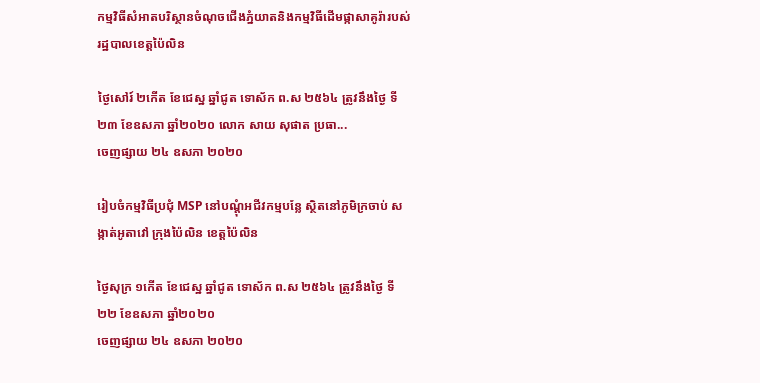កម្មវិធីសំអាតបរិស្ថានចំណុចជើងភ្នំយាតនិងកម្មវិធីដើមផ្កាសាគូរ៉ារបស់រដ្ឋបាលខេត្តប៉ៃលិន

ថ្ងៃសៅរ៍ ២កើត ខែជេស្ឋ ឆ្នាំជូត ទោស័ក ព.ស ២៥៦៤ ត្រូវនឹងថ្ងៃ ទី២៣ ខែឧសភា ឆ្នាំ២០២០ លោក សាយ សុផាត ប្រធា...
ចេញផ្សាយ ២៤ ឧសភា ២០២០

រៀបចំកម្មវិធីប្រជុំ MSP នៅបណ្តុំអជីវកម្មបន្លែ ស្ថិតនៅភូមិក្រចាប់ សង្កាត់អូតាវៅ ក្រុងប៉ៃលិន ខេត្តប៉ៃលិន

ថ្ងៃសុក្រ ១កើត ខែជេស្ឋ ឆ្នាំជូត ទោស័ក ព.ស ២៥៦៤ ត្រូវនឹងថ្ងៃ ទី២២ ខែឧសភា ឆ្នាំ២០២០
ចេញផ្សាយ ២៤ ឧសភា ២០២០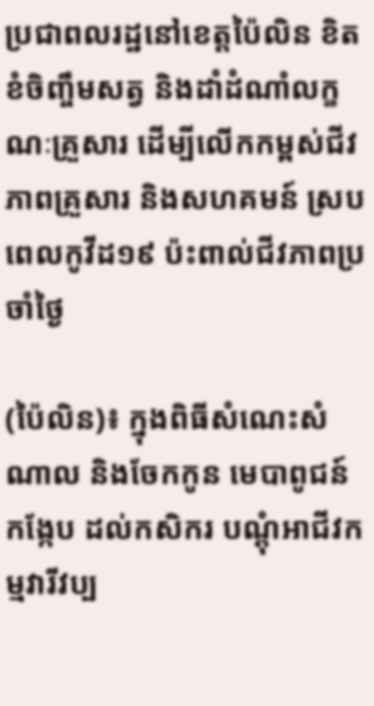ប្រជាពលរដ្ឋនៅខេត្តប៉ៃលិន ខិតខំចិញ្ចឹមសត្វ និងដាំដំណាំលក្ខណៈគ្រួសារ ដើម្បីលើកកម្ពស់ជីវភាពគ្រួសារ និងសហគមន៍ ស្របពេលកូវីដ១៩ ប៉ះពាល់ជីវភាពប្រចាំថ្ងៃ

(ប៉ៃលិន)៖ ក្នុងពិធីសំណេះសំណាល និងចែកកូន មេបាពូជន៍កង្កែប ដល់កសិករ បណ្តុំអាជីវកម្មវារីវប្ប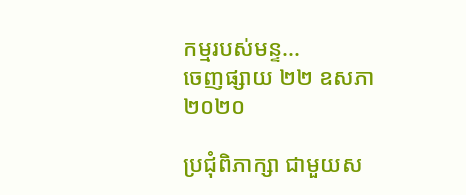កម្មរបស់មន្ទ...
ចេញផ្សាយ ២២ ឧសភា ២០២០

ប្រជុំពិភាក្សា ជាមួយស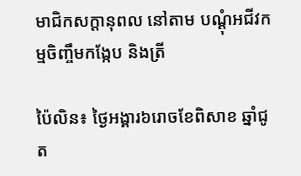មាជិកសក្តានុពល នៅតាម បណ្តុំអជីវកម្មចិញ្ចឹមកង្កែប និងត្រី

ប៉ៃលិន៖ ថ្ងៃអង្គារ៦រោចខែពិសាខ ឆ្នាំជូត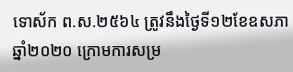ទោស័ក ព.ស.២៥៦៤ ត្រូវនឹងថ្ងៃទី១២ខែឧសភា ឆ្នាំ២០២០ ក្រោមការសម្រ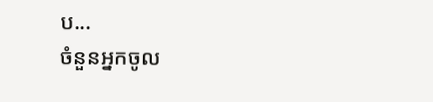ប...
ចំនួនអ្នកចូល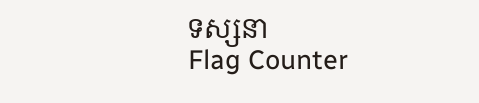ទស្សនា
Flag Counter